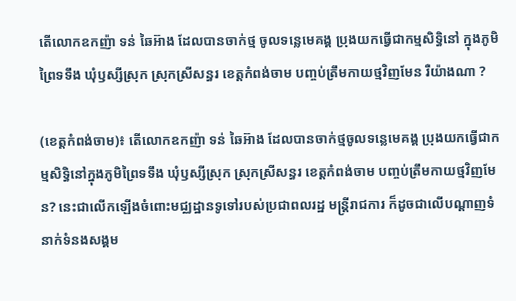តើលោកឧកញ៉ា ទន់ ឆៃអ៊ាង ដែលបានចាក់ថ្ម ចូលទន្លេមេគង្គ ប្រុងយកធ្វើជាកម្មសិទ្ធិនៅ ក្នុងភូមិព្រៃទទឹង ឃុំឫស្សីស្រុក ស្រុកស្រីសន្ធរ ខេត្តកំពង់ចាម បញ្ចប់ត្រឹមកាយថ្មវិញមែន រឺយ៉ាងណា ?

(ខេត្តកំពង់ចាម)៖ តើលោកឧកញ៉ា ទន់ ឆៃអ៊ាង ដែលបានចាក់ថ្មចូលទន្លេមេគង្គ ប្រុងយកធ្វើជាកម្មសិទ្ធិនៅក្នុងភូមិព្រៃទទឹង ឃុំឫស្សីស្រុក ស្រុកស្រីសន្ធរ ខេត្តកំពង់ចាម បញ្ចប់ត្រឹមកាយថ្មវិញមែន? នេះជាលើកឡើងចំពោះមជ្ឈដ្ឋានទូទៅរបស់ប្រជាពលរដ្ឋ មន្ត្រីរាជការ ក៏ដូចជាលើបណ្តាញទំនាក់ទំនងសង្គម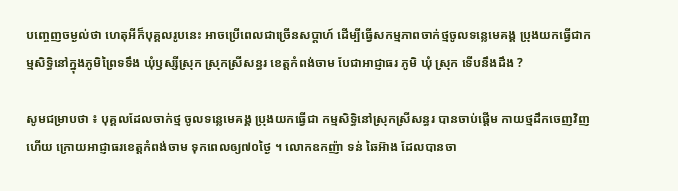បញ្ចេញចម្ងល់ថា ហេតុអីក៏បុគ្គលរូបនេះ អាចប្រើពេលជាច្រើនសប្តាហ៍ ដើម្បីធ្វើសកម្មភាពចាក់ថ្មចូលទន្លេមេគង្គ ប្រុងយកធ្វើជាកម្មសិទ្ធិនៅក្នុងភូមិព្រៃទទឹង ឃុំឫស្សីស្រុក ស្រុកស្រីសន្ធរ ខេត្តកំពង់ចាម បែជាអាជ្ញាធរ ភូមិ ឃុំ ស្រុក ទើបនឹងដឹង ?

សូមជម្រាបថា ៖ បុគ្គលដែលចាក់ថ្ម ចូលទន្លេមេគង្គ ប្រុងយកធ្វើជា កម្មសិទ្ធិនៅស្រុកស្រីសន្ធរ បានចាប់ផ្តើម កាយថ្មដឹកចេញវិញហើយ ក្រោយអាជ្ញាធរខេត្តកំពង់ចាម ទុកពេលឲ្យ៧០ថ្ងៃ ។ លោកឧកញ៉ា ទន់ ឆៃអ៊ាង ដែលបានចា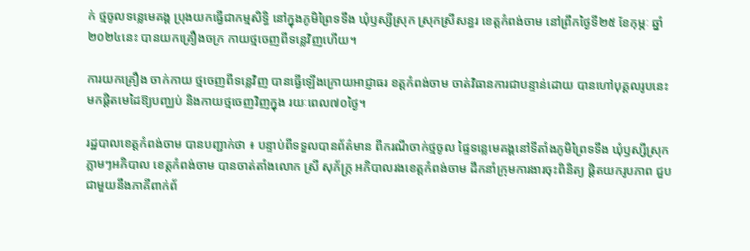ក់ ថ្មចូលទន្លេមេគង្គ ប្រុងយកធ្វើជាកម្មសិទ្ធិ នៅក្នុងភូមិព្រៃទទឹង ឃុំឫស្សីស្រុក ស្រុកស្រីសន្ធរ ខេត្តកំពង់ចាម នៅព្រឹកថ្ងៃទី២៥ ខែកុម្ភៈ ឆ្នាំ២០២៤នេះ បានយកគ្រឿងចក្រ កាយថ្មចេញពីទន្លេវិញហើយ។

ការយកគ្រឿង ចាក់កាយ ថ្មចេញពីទន្លេវិញ បានធ្វើឡើងក្រោយអាជ្ញាធរ ខត្តកំពង់ចាម ចាត់វិធានការជាបន្ទាន់ដោយ បានហៅបុគ្គលរូបនេះ មកផ្តិតមេដៃឱ្យបញ្ឈប់ និងកាយថ្មចេញវិញក្នុង រយៈពេល៧០ថ្ងៃ។

រដ្ឋបាលខេត្តកំពង់ចាម បានបញ្ជាក់ថា ៖ បន្ទាប់ពីទទួលបានព័ត៌មាន ពីករណីចាក់ថ្មចូល ផ្ទៃទន្លេមេគង្គនៅទីតាំងភូមិព្រៃទទឹង ឃុំឫស្សីស្រុក ភ្លាមៗអភិបាល ខេត្តកំពង់ចាម បានចាត់តាំងលោក ស្រី សុភ័ក្រ្ត អភិបាលរងខេត្តកំពង់ចាម ដឹកនាំក្រុមការងារចុះពិនិត្យ ផ្តិតយករូបភាព ជួបជាមួយនឹងភាគីពាក់ព័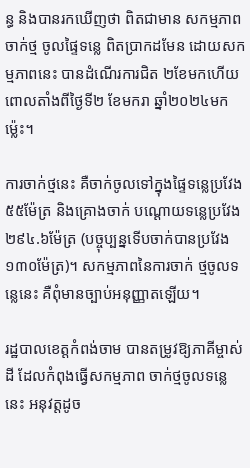ន្ធ និងបានរកឃើញថា ពិតជាមាន សកម្មភាពចាក់ថ្ម ចូលផ្ទៃទន្លេ ពិតប្រាកដមែន ដោយសកម្មភាពនេះ បានដំណើរការជិត ២ខែមកហើយ ពោលតាំងពីថ្ងៃទី២ ខែមករា ឆ្នាំ២០២៤មកម្ល៉េះ។

ការចាក់ថ្មនេះ គឺចាក់ចូលទៅក្នុងផ្ទៃទន្លេប្រវែង ៥៥ម៉ែត្រ និងគ្រោងចាក់ បណ្ដោយទន្លេប្រវែង ២៩៤.៦ម៉ែត្រ (បច្ចុប្បន្នទើបចាក់បានប្រវែង ១៣០ម៉ែត្រ)។ សកម្មភាពនៃការចាក់ ថ្មចូលទន្លេនេះ គឺពុំមានច្បាប់អនុញ្ញាតឡើយ។

រដ្ឋបាលខេត្តកំពង់ចាម បានតម្រូវឱ្យភាគីម្ចាស់ដី ដែលកំពុងធ្វើសកម្មភាព ចាក់ថ្មចូលទន្លេនេះ អនុវត្តដូច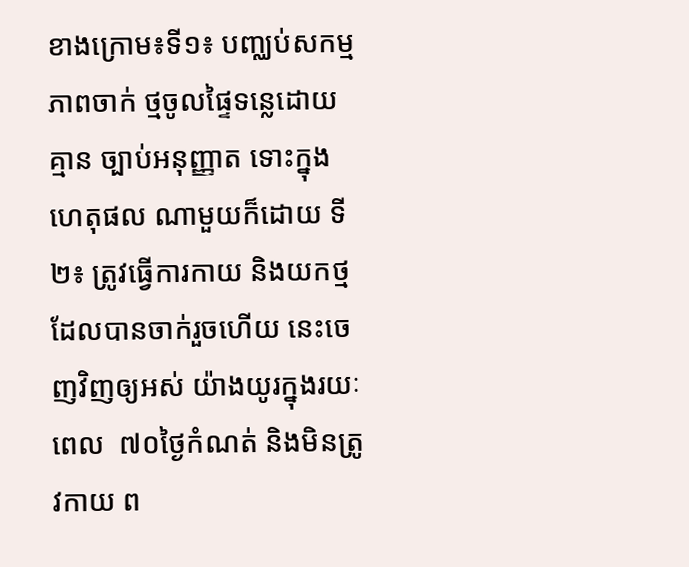ខាងក្រោម៖ទី១៖ បញ្ឈប់សកម្មភាពចាក់ ថ្មចូលផ្ទៃទន្លេដោយគ្មាន ច្បាប់អនុញ្ញាត ទោះក្នុងហេតុផល ណាមួយក៏ដោយ ទី២៖ ត្រូវធ្វើការកាយ និងយកថ្ម ដែលបានចាក់រួចហើយ នេះចេញវិញឲ្យអស់ យ៉ាងយូរក្នុងរយៈពេល  ៧០ថ្ងៃកំណត់ និងមិនត្រូវកាយ ព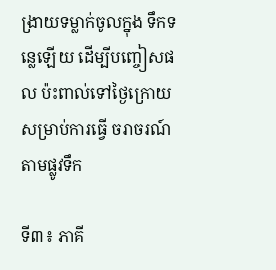ង្រាយទម្លាក់ចូលក្នុង ទឹកទន្លេឡើយ ដើម្បីបញ្ចៀសផល ប៉ះពាល់ទៅថ្ងៃក្រោយ សម្រាប់ការធ្វើ ចរាចរណ៍តាមផ្លូវទឹក

ទី៣៖ ភាគី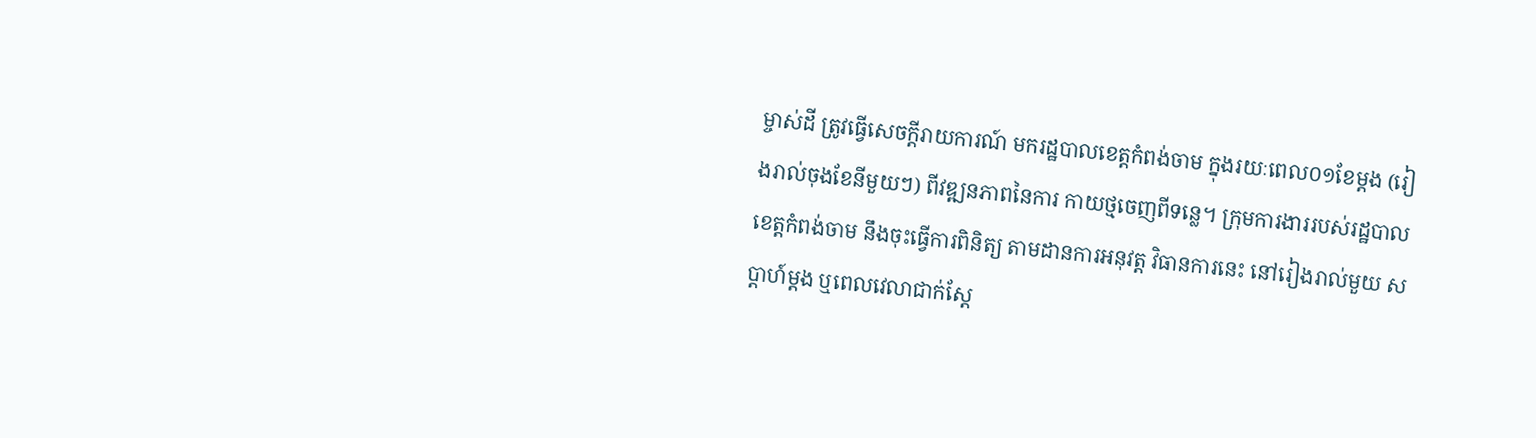ម្ចាស់ដី ត្រូវធ្វើសេចក្តីរាយការណ៍ មករដ្ឋបាលខេត្តកំពង់ចាម ក្នុងរយៈពេល០១ខែម្តង (រៀងរាល់ចុងខែនីមួយៗ) ពីវឌ្ឍនភាពនៃការ កាយថ្មចេញពីទន្លេ។ ក្រុមការងាររបស់រដ្ឋបាល ខេត្តកំពង់ចាម នឹងចុះធ្វើការពិនិត្យ តាមដានការអនុវត្ត វិធានការនេះ នៅរៀងរាល់មួយ សប្តាហ៍ម្ដង ឬពេលវេលាជាក់ស្តែ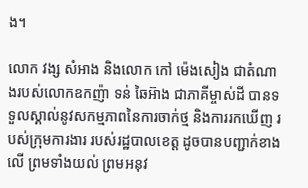ង។

លោក វង្ស សំអាង និងលោក កៅ ម៉េងសៀង ជាតំណាងរបស់លោកឧកញ៉ា ទន់ ឆៃអ៊ាង ជាភាគីម្ចាស់ដី បានទទួលស្គាល់នូវសកម្មភាពនៃការចាក់ថ្ម និងការរកឃើញ របស់ក្រុមការងារ របស់រដ្ឋបាលខេត្ត ដូចបានបញ្ជាក់ខាងលើ ព្រមទាំងយល់ ព្រមអនុវ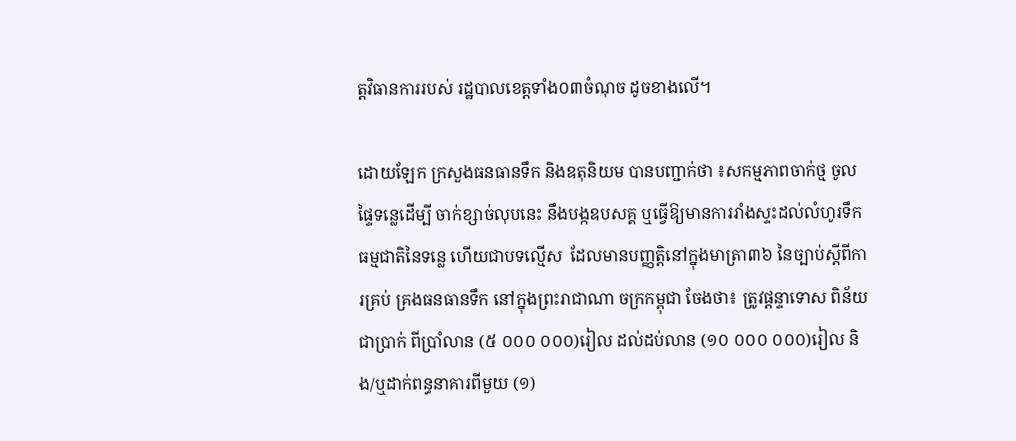ត្តវិធានការរបស់ រដ្ឋបាលខេត្តទាំង០៣ចំណុច ដូចខាងលើ។

ដោយឡែក ក្រសួងធនធានទឹក និងឧតុនិយម បានបញ្ជាក់ថា ៖សកម្មភាពចាក់ថ្ម ចូលផ្ទៃទន្លេដើម្បី ចាក់ខ្សាច់លុបនេះ នឹងបង្កឧបសគ្គ ឬធ្វើឱ្យមានការរាំងស្ទះដល់លំហូរទឹកធម្មជាតិនៃទន្លេ ហើយជាបទល្មើស  ដែលមានបញ្ញត្តិនៅក្នុងមាត្រា៣៦ នៃច្បាប់ស្តីពីការគ្រប់ គ្រងធនធានទឹក នៅក្នុងព្រះរាជាណា ចក្រកម្ពុជា ចែងថា៖ ត្រូវផ្តន្ទាទោស ពិន័យជាប្រាក់ ពីប្រាំលាន (៥ ០០០ ០០០)រៀល ដល់ដប់លាន (១០ ០០០ ០០០)រៀល និង/ឬដាក់ពន្ធនាគារពីមួយ (១)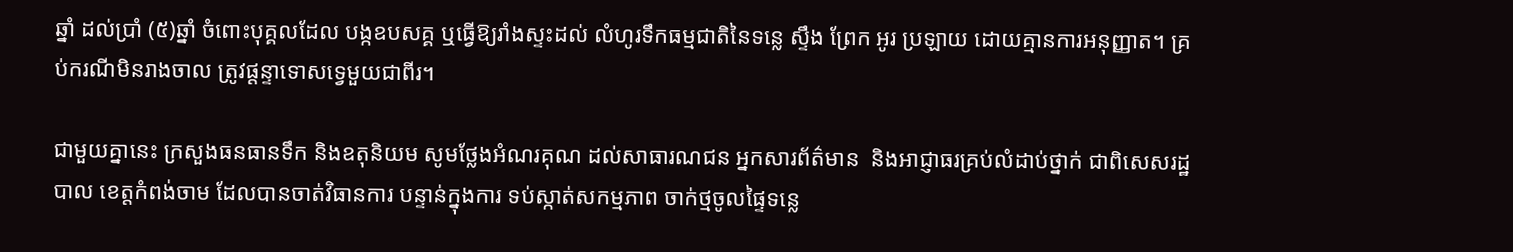ឆ្នាំ ដល់ប្រាំ (៥)ឆ្នាំ ចំពោះបុគ្គលដែល បង្កឧបសគ្គ ឬធ្វើឱ្យរាំងស្ទះដល់ លំហូរទឹកធម្មជាតិនៃទន្លេ ស្ទឹង ព្រែក អូរ ប្រឡាយ ដោយគ្មានការអនុញ្ញាត។ គ្រប់ករណីមិនរាងចាល ត្រូវផ្តន្ទាទោសទ្វេមួយជាពីរ។

ជាមួយគ្នានេះ ក្រសួងធនធានទឹក និងឧតុនិយម សូមថ្លែងអំណរគុណ ដល់សាធារណជន អ្នកសារព័ត៌មាន  និងអាជ្ញាធរគ្រប់លំដាប់ថ្នាក់ ជាពិសេសរដ្ឋបាល ខេត្តកំពង់ចាម ដែលបានចាត់វិធានការ បន្ទាន់ក្នុងការ ទប់ស្កាត់សកម្មភាព ចាក់ថ្មចូលផ្ទៃទន្លេ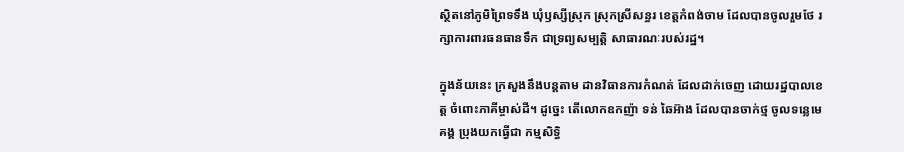ស្ថិតនៅភូមិព្រៃទទឹង ឃុំឫស្សីស្រុក ស្រុកស្រីសន្ធរ ខេត្តកំពង់ចាម ដែលបានចូលរួមថែ រក្សាការពារធនធានទឹក ជាទ្រព្យសម្បត្តិ សាធារណៈរបស់រដ្ឋ។

ក្នុងន័យនេះ ក្រសួងនឹងបន្តតាម ដានវិធានការកំណត់ ដែលដាក់ចេញ ដោយរដ្ឋបាលខេត្ត ចំពោះភាគីម្ចាស់ដី។ ដូច្នេះ តើលោកឧកញ៉ា ទន់ ឆៃអ៊ាង ដែលបានចាក់ថ្ម ចូលទន្លេមេគង្គ ប្រុងយកធ្វើជា កម្មសិទ្ធិ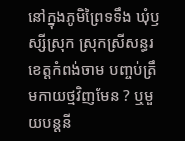នៅក្នុងភូមិព្រៃទទឹង ឃុំឫស្សីស្រុក ស្រុកស្រីសន្ធរ ខេត្តកំពង់ចាម បញ្ចប់ត្រឹមកាយថ្មវិញមែន ? ឬមួយបន្តនី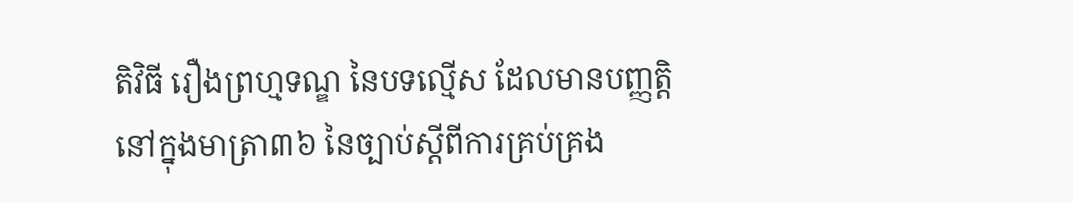តិវិធី រឿងព្រហ្មទណ្ឌ នៃបទល្មើស ដែលមានបញ្ញត្តិ នៅក្នុងមាត្រា៣៦ នៃច្បាប់ស្តីពីការគ្រប់គ្រង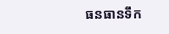ធនធានទឹក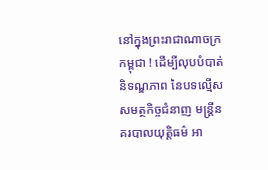នៅក្នុងព្រះរាជាណាចក្រកម្ពុជា ! ដើម្បីលុបបំបាត់និទណ្ឌភាព នៃបទល្មើស សមត្ថកិច្ចជំនាញ មន្ត្រីនគរបាលយុត្តិធម៌ អា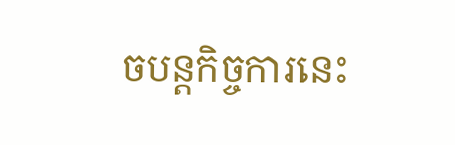ចបន្តកិច្ចការនេះ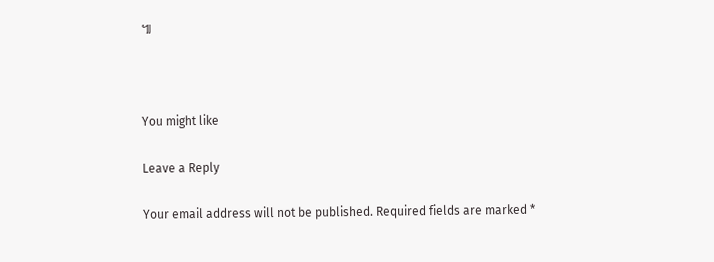៕



You might like

Leave a Reply

Your email address will not be published. Required fields are marked *